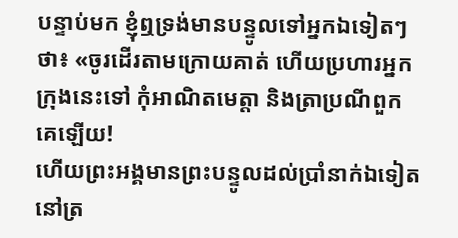បន្ទាប់មក ខ្ញុំឮទ្រង់មានបន្ទូលទៅអ្នកឯទៀតៗថា៖ «ចូរដើរតាមក្រោយគាត់ ហើយប្រហារអ្នកក្រុងនេះទៅ កុំអាណិតមេត្តា និងត្រាប្រណីពួកគេឡើយ!
ហើយព្រះអង្គមានព្រះបន្ទូលដល់ប្រាំនាក់ឯទៀតនៅត្រ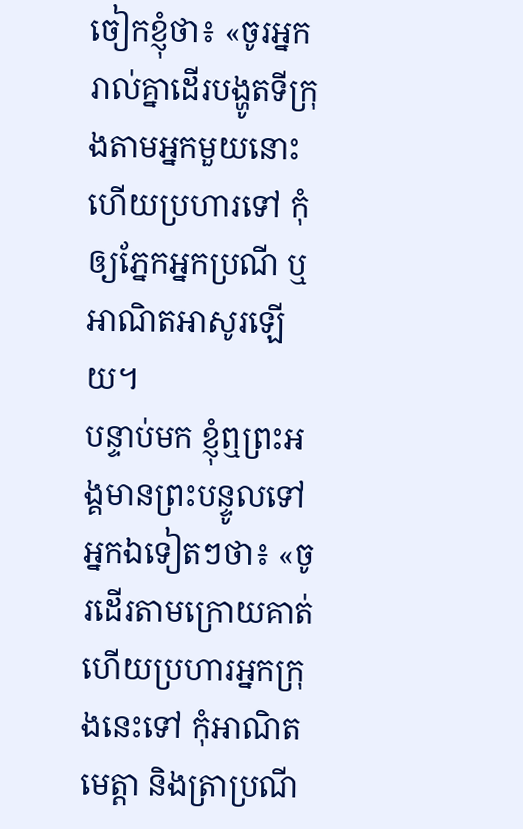ចៀកខ្ញុំថា៖ «ចូរអ្នករាល់គ្នាដើរបង្ហូតទីក្រុងតាមអ្នកមួយនោះ ហើយប្រហារទៅ កុំឲ្យភ្នែកអ្នកប្រណី ឬអាណិតអាសូរឡើយ។
បន្ទាប់មក ខ្ញុំឮព្រះអង្គមានព្រះបន្ទូលទៅអ្នកឯទៀតៗថា៖ «ចូរដើរតាមក្រោយគាត់ ហើយប្រហារអ្នកក្រុងនេះទៅ កុំអាណិតមេត្តា និងត្រាប្រណី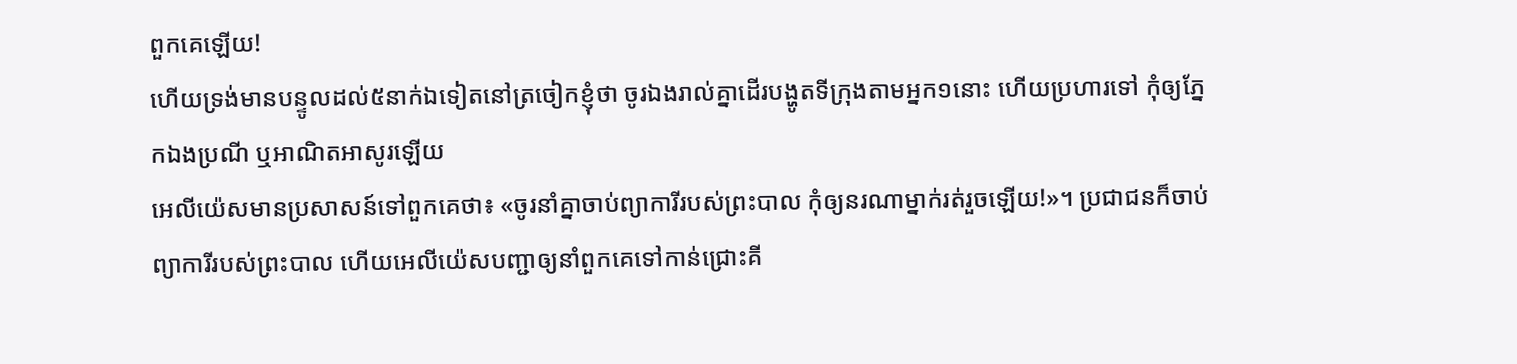ពួកគេឡើយ!
ហើយទ្រង់មានបន្ទូលដល់៥នាក់ឯទៀតនៅត្រចៀកខ្ញុំថា ចូរឯងរាល់គ្នាដើរបង្ហូតទីក្រុងតាមអ្នក១នោះ ហើយប្រហារទៅ កុំឲ្យភ្នែកឯងប្រណី ឬអាណិតអាសូរឡើយ
អេលីយ៉េសមានប្រសាសន៍ទៅពួកគេថា៖ «ចូរនាំគ្នាចាប់ព្យាការីរបស់ព្រះបាល កុំឲ្យនរណាម្នាក់រត់រួចឡើយ!»។ ប្រជាជនក៏ចាប់ព្យាការីរបស់ព្រះបាល ហើយអេលីយ៉េសបញ្ជាឲ្យនាំពួកគេទៅកាន់ជ្រោះគី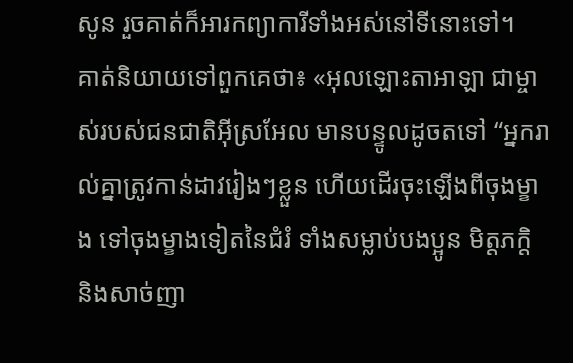សូន រួចគាត់ក៏អារកព្យាការីទាំងអស់នៅទីនោះទៅ។
គាត់និយាយទៅពួកគេថា៖ «អុលឡោះតាអាឡា ជាម្ចាស់របស់ជនជាតិអ៊ីស្រអែល មានបន្ទូលដូចតទៅ “អ្នករាល់គ្នាត្រូវកាន់ដាវរៀងៗខ្លួន ហើយដើរចុះឡើងពីចុងម្ខាង ទៅចុងម្ខាងទៀតនៃជំរំ ទាំងសម្លាប់បងប្អូន មិត្តភក្តិ និងសាច់ញា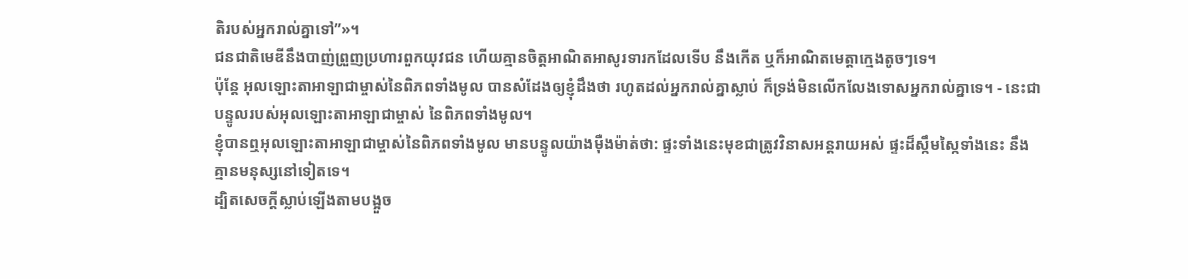តិរបស់អ្នករាល់គ្នាទៅ”»។
ជនជាតិមេឌីនឹងបាញ់ព្រួញប្រហារពួកយុវជន ហើយគ្មានចិត្តអាណិតអាសូរទារកដែលទើប នឹងកើត ឬក៏អាណិតមេត្តាក្មេងតូចៗទេ។
ប៉ុន្តែ អុលឡោះតាអាឡាជាម្ចាស់នៃពិភពទាំងមូល បានសំដែងឲ្យខ្ញុំដឹងថា រហូតដល់អ្នករាល់គ្នាស្លាប់ ក៏ទ្រង់មិនលើកលែងទោសអ្នករាល់គ្នាទេ។ - នេះជាបន្ទូលរបស់អុលឡោះតាអាឡាជាម្ចាស់ នៃពិភពទាំងមូល។
ខ្ញុំបានឮអុលឡោះតាអាឡាជាម្ចាស់នៃពិភពទាំងមូល មានបន្ទូលយ៉ាងម៉ឺងម៉ាត់ថា: ផ្ទះទាំងនេះមុខជាត្រូវវិនាសអន្តរាយអស់ ផ្ទះដ៏ស្កឹមស្កៃទាំងនេះ នឹងគ្មានមនុស្សនៅទៀតទេ។
ដ្បិតសេចក្ដីស្លាប់ឡើងតាមបង្អួច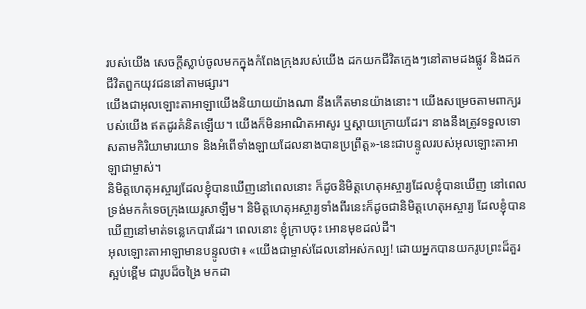របស់យើង សេចក្ដីស្លាប់ចូលមកក្នុងកំពែងក្រុងរបស់យើង ដកយកជីវិតក្មេងៗនៅតាមដងផ្លូវ និងដកជីវិតពួកយុវជននៅតាមផ្សារ។
យើងជាអុលឡោះតាអាឡាយើងនិយាយយ៉ាងណា នឹងកើតមានយ៉ាងនោះ។ យើងសម្រេចតាមពាក្យរបស់យើង ឥតដូរគំនិតឡើយ។ យើងក៏មិនអាណិតអាសូរ ឬស្ដាយក្រោយដែរ។ នាងនឹងត្រូវទទួលទោសតាមកិរិយាមារយាទ និងអំពើទាំងឡាយដែលនាងបានប្រព្រឹត្ត»-នេះជាបន្ទូលរបស់អុលឡោះតាអាឡាជាម្ចាស់។
និមិត្តហេតុអស្ចារ្យដែលខ្ញុំបានឃើញនៅពេលនោះ ក៏ដូចនិមិត្តហេតុអស្ចារ្យដែលខ្ញុំបានឃើញ នៅពេលទ្រង់មកកំទេចក្រុងយេរូសាឡឹម។ និមិត្តហេតុអស្ចារ្យទាំងពីរនេះក៏ដូចជានិមិត្តហេតុអស្ចារ្យ ដែលខ្ញុំបានឃើញនៅមាត់ទន្លេកេបារដែរ។ ពេលនោះ ខ្ញុំក្រាបចុះ អោនមុខដល់ដី។
អុលឡោះតាអាឡាមានបន្ទូលថា៖ «យើងជាម្ចាស់ដែលនៅអស់កល្ប! ដោយអ្នកបានយករូបព្រះដ៏គួរស្អប់ខ្ពើម ជារូបដ៏ចង្រៃ មកដា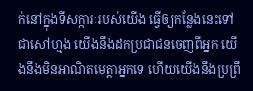ក់នៅក្នុងទីសក្ការៈរបស់យើង ធ្វើឲ្យកន្លែងនេះទៅជាសៅហ្មង យើងនឹងដកប្រជាជនចេញពីអ្នក យើងនឹងមិនអាណិតមេត្តាអ្នកទេ ហើយយើងនឹងប្រព្រឹ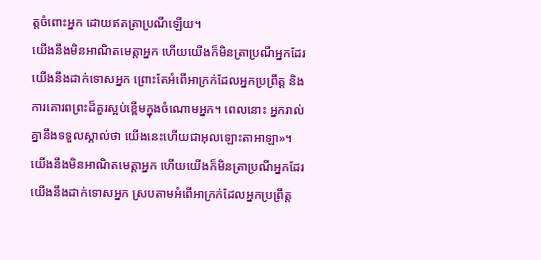ត្តចំពោះអ្នក ដោយឥតត្រាប្រណីឡើយ។
យើងនឹងមិនអាណិតមេត្តាអ្នក ហើយយើងក៏មិនត្រាប្រណីអ្នកដែរ យើងនឹងដាក់ទោសអ្នក ព្រោះតែអំពើអាក្រក់ដែលអ្នកប្រព្រឹត្ត និងការគោរពព្រះដ៏គួរស្អប់ខ្ពើមក្នុងចំណោមអ្នក។ ពេលនោះ អ្នករាល់គ្នានឹងទទួលស្គាល់ថា យើងនេះហើយជាអុលឡោះតាអាឡា»។
យើងនឹងមិនអាណិតមេត្តាអ្នក ហើយយើងក៏មិនត្រាប្រណីអ្នកដែរ យើងនឹងដាក់ទោសអ្នក ស្របតាមអំពើអាក្រក់ដែលអ្នកប្រព្រឹត្ត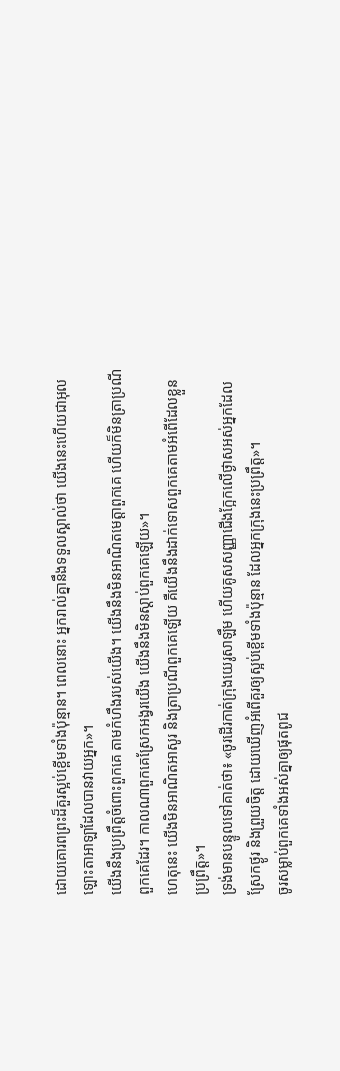ដោយគោរពព្រះដ៏គួរស្អប់ខ្ពើមទាំងប៉ុន្មាន។ ពេលនោះ អ្នករាល់គ្នានឹងទទួលស្គាល់ថា យើងនេះហើយជាអុលឡោះតាអាឡាដែលបានវាយអ្នក»។
យើងនឹងប្រព្រឹត្តចំពោះពួកគេ តាមកំហឹងរបស់យើង។ យើងនឹងមិនអាណិតមេត្តាពួកគេ ហើយក៏មិនត្រាប្រណីពួកគេដែរ។ កាលណាពួកគេស្រែកអង្វរយើង យើងនឹងមិនស្ដាប់ពួកគេឡើយ»។
ហេតុនេះ យើងមិនអាណិតអាសូរ និងត្រាប្រណីពួកគេឡើយ គឺយើងនឹងដាក់ទោសពួកគេតាមអំពើដែលខ្លួនប្រព្រឹត្ត»។
ទ្រង់មានបន្ទូលទៅគាត់ថា៖ «ចូរដើរកាត់ក្រុងយេរូសាឡឹម ហើយគូសសញ្ញាជើងក្អែកលើថ្ងាសអស់អ្នកដែលស្រែកថ្ងូរ និងព្រួយចិត្ត ដោយឃើញអំពើគួរឲ្យស្អប់ខ្ពើមទាំងប៉ុន្មាន ដែលអ្នកក្រុងនេះប្រព្រឹត្ត»។
ចូរសម្លាប់ពួកគេទាំងអស់គ្នាឲ្យផុតពូជ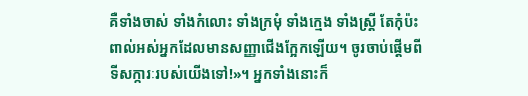គឺទាំងចាស់ ទាំងកំលោះ ទាំងក្រមុំ ទាំងក្មេង ទាំងស្ត្រី តែកុំប៉ះពាល់អស់អ្នកដែលមានសញ្ញាជើងក្អែកឡើយ។ ចូរចាប់ផ្ដើមពីទីសក្ការៈរបស់យើងទៅ!»។ អ្នកទាំងនោះក៏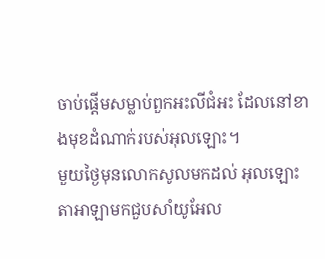ចាប់ផ្ដើមសម្លាប់ពួកអះលីជំអះ ដែលនៅខាងមុខដំណាក់របស់អុលឡោះ។
មួយថ្ងៃមុនលោកសូលមកដល់ អុលឡោះតាអាឡាមកជួបសាំយូអែល